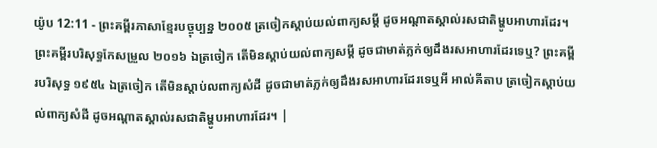យ៉ូប 12:11 - ព្រះគម្ពីរភាសាខ្មែរបច្ចុប្បន្ន ២០០៥ ត្រចៀកស្ដាប់យល់ពាក្យសម្ដី ដូចអណ្ដាតស្គាល់រសជាតិម្ហូបអាហារដែរ។ ព្រះគម្ពីរបរិសុទ្ធកែសម្រួល ២០១៦ ឯត្រចៀក តើមិនស្តាប់យល់ពាក្យសម្ដី ដូចជាមាត់ភ្លក់ឲ្យដឹងរសអាហារដែរទេឬ? ព្រះគម្ពីរបរិសុទ្ធ ១៩៥៤ ឯត្រចៀក តើមិនស្តាប់លពាក្យសំដី ដូចជាមាត់ភ្លក់ឲ្យដឹងរសអាហារដែរទេឬអី អាល់គីតាប ត្រចៀកស្ដាប់យល់ពាក្យសំដី ដូចអណ្ដាតស្គាល់រសជាតិម្ហូបអាហារដែរ។ |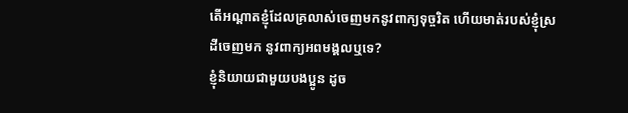តើអណ្ដាតខ្ញុំដែលគ្រលាស់ចេញមកនូវពាក្យទុច្ចរិត ហើយមាត់របស់ខ្ញុំស្រដីចេញមក នូវពាក្យអពមង្គលឬទេ?
ខ្ញុំនិយាយជាមួយបងប្អូន ដូច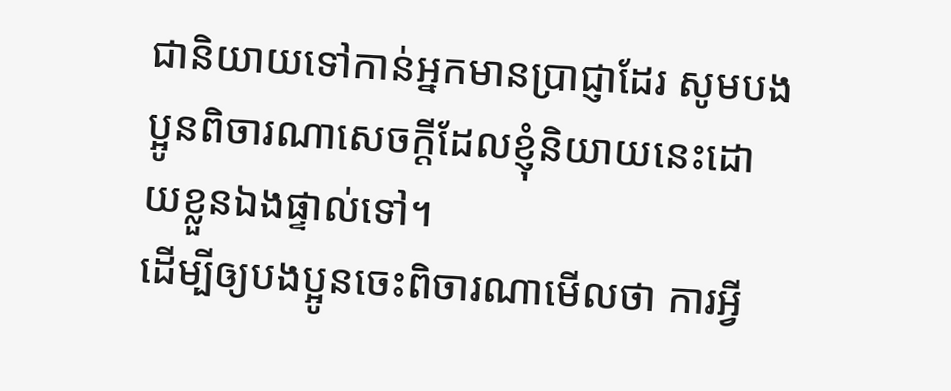ជានិយាយទៅកាន់អ្នកមានប្រាជ្ញាដែរ សូមបងប្អូនពិចារណាសេចក្ដីដែលខ្ញុំនិយាយនេះដោយខ្លួនឯងផ្ទាល់ទៅ។
ដើម្បីឲ្យបងប្អូនចេះពិចារណាមើលថា ការអ្វី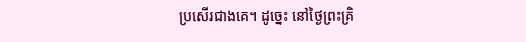ប្រសើរជាងគេ។ ដូច្នេះ នៅថ្ងៃព្រះគ្រិ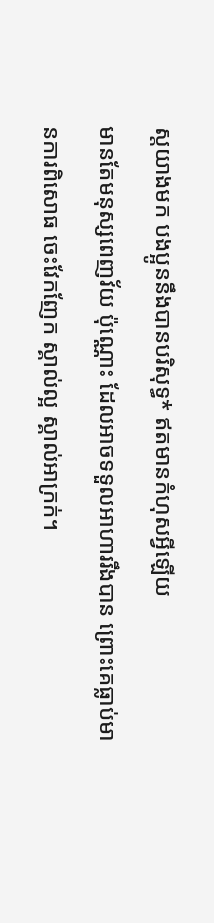ស្តយាងមក បងប្អូននឹងបានបរិសុទ្ធ* ឥតមានកំហុសអ្វីឡើយ
មានតែមនុស្សពេញវ័យ ប៉ុណ្ណោះ ដែលអាចទទួលអាហាររឹងបាន ព្រោះគេធ្លាប់មានការពិសោធ ចេះវែកញែក ស្គាល់ល្អ ស្គាល់អាក្រក់។